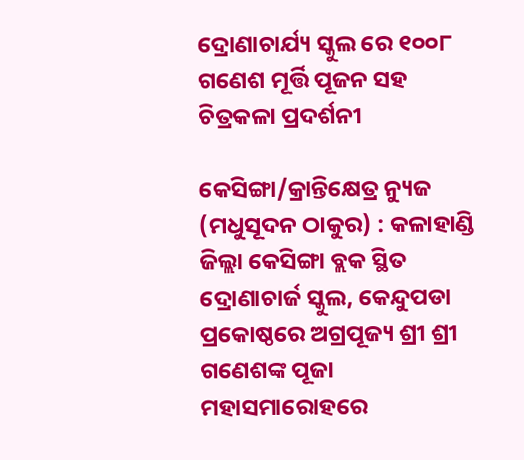ଦ୍ରୋଣାଚାର୍ଯ୍ୟ ସ୍କୁଲ ରେ ୧୦୦୮ ଗଣେଶ ମୂର୍ତ୍ତି ପୂଜନ ସହ ଚିତ୍ରକଳା ପ୍ରଦର୍ଶନୀ

କେସିଙ୍ଗା/କ୍ରାନ୍ତିକ୍ଷେତ୍ର ନ୍ୟୁଜ (ମଧୁସୂଦନ ଠାକୁର) : କଳାହାଣ୍ଡି ଜିଲ୍ଲା କେସିଙ୍ଗା ବ୍ଲକ ସ୍ଥିତ ଦ୍ରୋଣାଚାର୍ଜ ସ୍କୁଲ, କେନ୍ଦୁପଡା ପ୍ରକୋଷ୍ଠରେ ଅଗ୍ରପୂଜ୍ୟ ଶ୍ରୀ ଶ୍ରୀ ଗଣେଶଙ୍କ ପୂଜା ମହାସମାରୋହରେ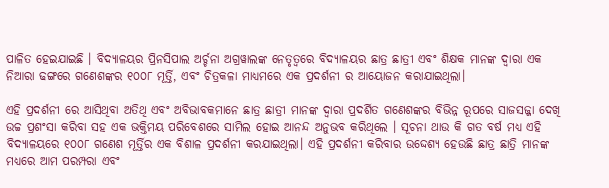ପାଳିତ ହେଇଯାଇଛି । ବିଦ୍ୟାଳୟର ପ୍ରିନସିପାଲ ଅର୍ଚ୍ଚନା ଅଗ୍ରୱାଲଙ୍କ ନେତୃତ୍ବରେ ବିଦ୍ୟାଳୟର ଛାତ୍ର ଛାତ୍ରୀ ଏବଂ ଶିକ୍ଷକ ମାନଙ୍କ ଦ୍ଵାରା ଏକ ନିଆରା ଢଙ୍ଗରେ ଗଣେଶଙ୍କର ୧୦୦୮ ମୂର୍ତ୍ତି, ଏବଂ ଚିତ୍ରକଳା ମାଧ୍ୟମରେ ଏକ ପ୍ରଦର୍ଶନୀ ର ଆୟୋଜନ କରାଯାଇଥିଲା।

ଏହି ପ୍ରଦର୍ଶନୀ ରେ ଆସିଥିବା ଅତିଥି ଏବଂ ଅବିଭାବକମାନେ ଛାତ୍ର ଛାତ୍ରୀ ମାନଙ୍କ ଦ୍ଵାରା ପ୍ରଦର୍ଶିତ ଗଣେଶଙ୍କର ବିଭିନ୍ନ ରୂପରେ ସାଜସଜ୍ଜା ଦେଖି ଉଚ୍ଚ ପ୍ରଶଂସା କରିବା ସହ ଏକ ଭକ୍ତିମୟ ପରିବେଶରେ ସାମିଲ ହୋଇ ଆନନ୍ଦ ଅନୁଭବ କରିଥିଲେ । ସୂଚନା ଥାଉ କି ଗତ ବର୍ଷ ମଧ୍ୟ ଏହି ବିଦ୍ୟାଳୟରେ ୧୦୦୮ ଗଣେଶ ମୂର୍ତ୍ତିର ଏକ ବିଶାଳ ପ୍ରଦର୍ଶନୀ କରଯାଇଥିଲା। ଏହି ପ୍ରଦର୍ଶନୀ କରିବାର ଉଦ୍ଦେଶ୍ୟ ହେଉଛି ଛାତ୍ର ଛାତ୍ରି ମାନଙ୍କ ମଧ୍ୟରେ ଆମ ପରମ୍ପରା ଏବଂ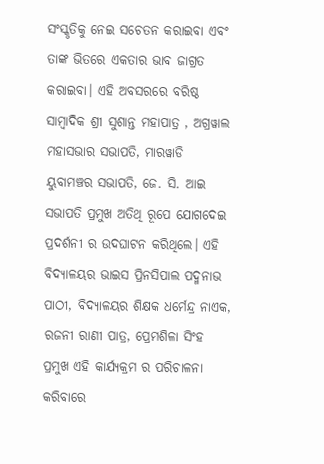ସଂସ୍କୃତିକୁ ନେଇ ସଚେତନ କରାଇବା ଏବଂ ତାଙ୍କ ଭିତରେ ଏକତାର ଭାବ ଜାଗ୍ରତ କରାଇବା। ଏହି ଅବସରରେ ବରିଷ୍ଠ ସାମ୍ବାଦିକ ଶ୍ରୀ ସୁଶାନ୍ତ ମହାପାତ୍ର , ଅଗ୍ରୱାଲ ମହାସଭାର ସଭାପତି, ମାରୱାଡି ୟୁବାମଞ୍ଚର ସଭାପତି, ଜେ. ସି. ଆଇ ସଭାପତି ପ୍ରମୁଖ ଅତିଥି ରୂପେ ଯୋଗଦେଇ ପ୍ରଦର୍ଶନୀ ର ଉଦଘାଟନ କରିଥିଲେ। ଏହି ବିଦ୍ୟାଳୟର ଭାଇସ ପ୍ରିନସିପାଲ ପଦ୍ମନାଭ ପାଠୀ, ବିଦ୍ୟାଳୟର ଶିକ୍ଷକ ଧର୍ମେନ୍ଦ୍ର ନାଏକ, ରଜନୀ ରାଣୀ ପାତ୍ର, ପ୍ରେମଶିଳା ସିଂହ ପ୍ରମୁଖ ଏହି କାର୍ଯ୍ୟକ୍ରମ ର ପରିଚାଳନା କରିବାରେ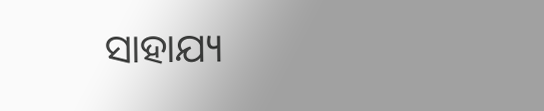ସାହାଯ୍ୟ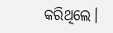କରିଥିଲେ।